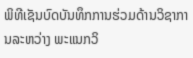ພິທີເຊັນບົດບັນທຶກການຮ່ວມດ້ານວິຊາການລະຫວ່າງ ພະແນກວິ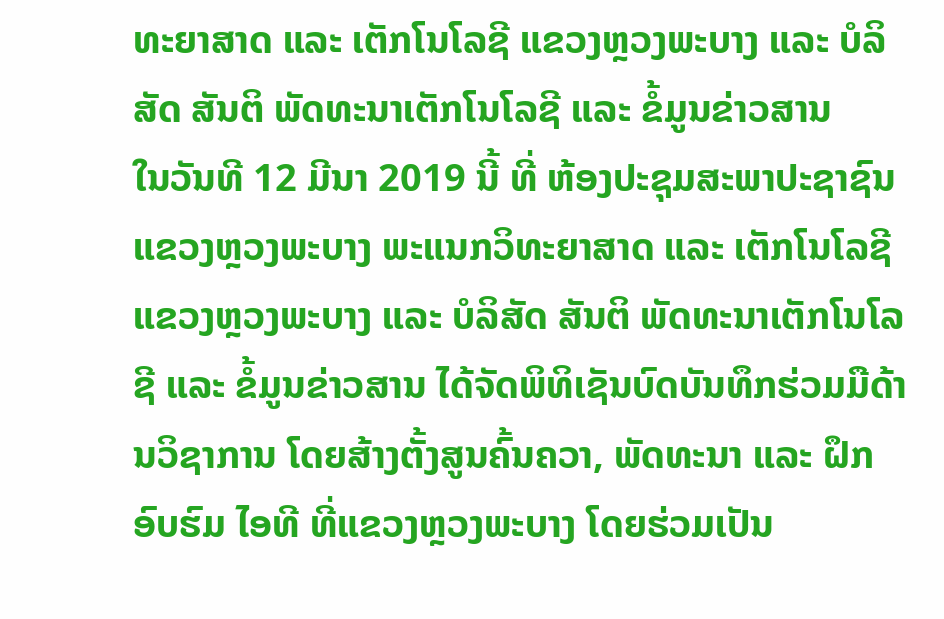ທະຍາສາດ ແລະ ເຕັກໂນໂລຊີ ແຂວງຫຼວງພະບາງ ແລະ ບໍລິສັດ ສັນຕິ ພັດທະນາເຕັກໂນໂລຊີ ແລະ ຂໍ້ມູນຂ່າວສານ
ໃນວັນທີ 12 ມີນາ 2019 ນີ້ ທີ່ ຫ້ອງປະຊຸມສະພາປະຊາຊົນ ແຂວງຫຼວງພະບາງ ພະແນກວິທະຍາສາດ ແລະ ເຕັກໂນໂລຊີ ແຂວງຫຼວງພະບາງ ແລະ ບໍລິສັດ ສັນຕິ ພັດທະນາເຕັກໂນໂລຊີ ແລະ ຂໍ້ມູນຂ່າວສານ ໄດ້ຈັດພິທິເຊັນບົດບັນທຶກຮ່ວມມືດ້ານວິຊາການ ໂດຍສ້າງຕັ້ງສູນຄົ້ນຄວາ, ພັດທະນາ ແລະ ຝຶກອົບຮົມ ໄອທີ ທີ່ແຂວງຫຼວງພະບາງ ໂດຍຮ່ວມເປັນ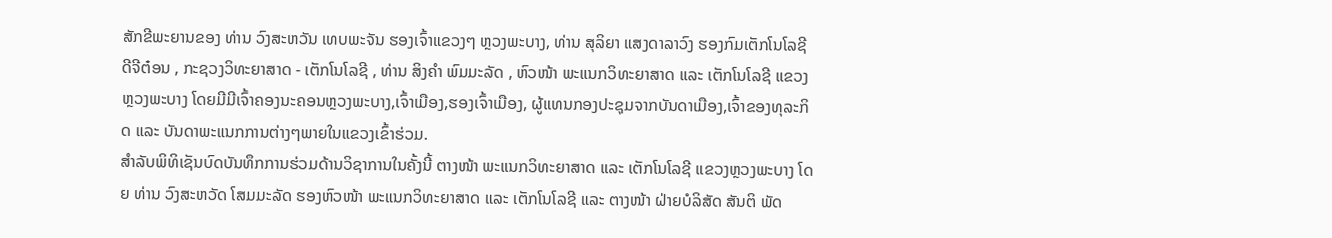ສັກຂີພະຍານຂອງ ທ່ານ ວົງສະຫວັນ ເທບພະຈັນ ຮອງເຈົ້າແຂວງໆ ຫຼວງພະບາງ, ທ່ານ ສຸລິຍາ ແສງດາລາວົງ ຮອງກົມເຕັກໂນໂລຊີດີຈີຕ໋ອນ , ກະຊວງວິທະຍາສາດ - ເຕັກໂນໂລຊີ , ທ່ານ ສິງຄໍາ ພົມມະລັດ , ຫົວໜ້າ ພະແນກວິທະຍາສາດ ແລະ ເຕັກໂນໂລຊີ ແຂວງຫຼວງພະບາງ ໂດຍມີມີເຈົ້າຄອງນະຄອນຫຼວງພະບາງ,ເຈົ້າເມືອງ,ຮອງເຈົ້າເມືອງ, ຜູ້ແທນກອງປະຊຸມຈາກບັນດາເມືອງ,ເຈົ້າຂອງທຸລະກິດ ແລະ ບັນດາພະແນກການຕ່າງໆພາຍໃນແຂວງເຂົ້າຮ່ວມ.
ສໍາລັບພິທິເຊັນບົດບັນທຶກການຮ່ວມດ້ານວິຊາການໃນຄັ້ງນີ້ ຕາງໜ້າ ພະແນກວິທະຍາສາດ ແລະ ເຕັກໂນໂລຊີ ແຂວງຫຼວງພະບາງ ໂດຍ ທ່ານ ວົງສະຫວັດ ໂສມມະລັດ ຮອງຫົວໜ້າ ພະແນກວິທະຍາສາດ ແລະ ເຕັກໂນໂລຊີ ແລະ ຕາງໜ້າ ຝ່າຍບໍລິສັດ ສັນຕິ ພັດ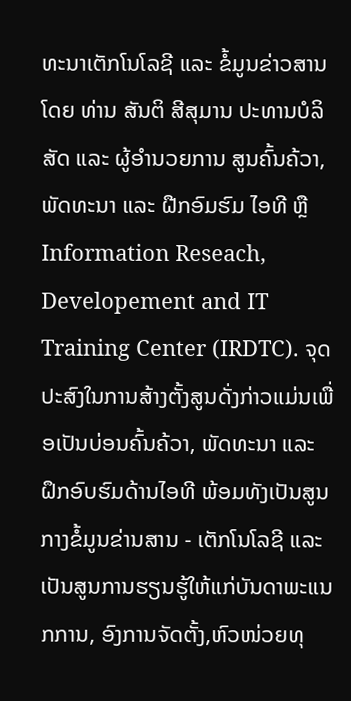ທະນາເຕັກໂນໂລຊີ ແລະ ຂໍ້ມູນຂ່າວສານ ໂດຍ ທ່ານ ສັນຕິ ສີສຸມານ ປະທານບໍລິສັດ ແລະ ຜູ້ອໍານວຍການ ສູນຄົ້ນຄ້ວາ,ພັດທະນາ ແລະ ຝືກອົມຮົມ ໄອທີ ຫຼື Information Reseach, Developement and IT Training Center (IRDTC). ຈຸດປະສົງໃນການສ້າງຕັ້ງສູນດັ່ງກ່າວແມ່ນເພື່ອເປັນບ່ອນຄົ້ນຄ້ວາ, ພັດທະນາ ແລະ ຝຶກອົບຮົມດ້ານໄອທີ ພ້ອມທັງເປັນສູນກາງຂໍ້ມູນຂ່ານສານ - ເຕັກໂນໂລຊີ ແລະ ເປັນສູນການຮຽນຮູ້ໃຫ້ແກ່ບັນດາພະແນກການ, ອົງການຈັດຕັ້ງ,ຫົວໜ່ວຍທຸ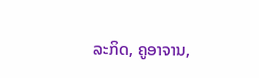ລະກິດ, ຄູອາຈານ,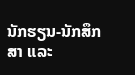ນັກຮຽນ-ນັກສຶກສາ ແລະ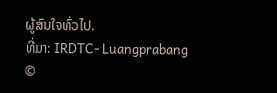ຜູ້ສົນໃຈທົ່ວໄປ.
ທີ່ມາ: IRDTC- Luangprabang
©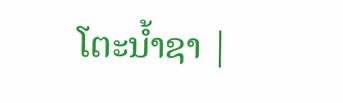ໂຕະນໍ້າຊາ |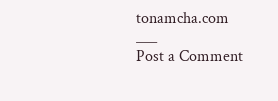tonamcha.com
___
Post a Comment